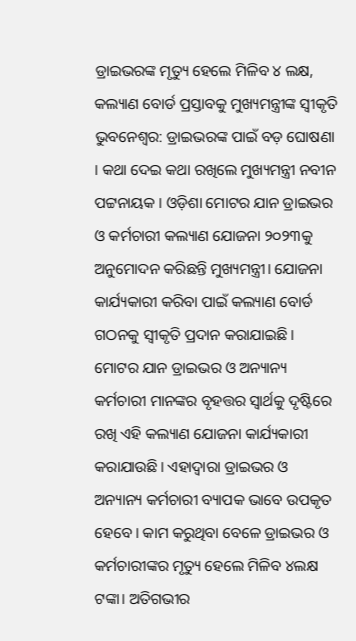ଡ୍ରାଇଭରଙ୍କ ମୃତ୍ୟୁ ହେଲେ ମିଳିବ ୪ ଲକ୍ଷ, କଲ୍ୟାଣ ବୋର୍ଡ ପ୍ରସ୍ତାବକୁ ମୁଖ୍ୟମନ୍ତ୍ରୀଙ୍କ ସ୍ବୀକୃତି
ଭୁବନେଶ୍ବର: ଡ୍ରାଇଭରଙ୍କ ପାଇଁ ବଡ଼ ଘୋଷଣା । କଥା ଦେଇ କଥା ରଖିଲେ ମୁଖ୍ୟମନ୍ତ୍ରୀ ନବୀନ ପଟ୍ଟନାୟକ । ଓଡ଼ିଶା ମୋଟର ଯାନ ଡ୍ରାଇଭର ଓ କର୍ମଚାରୀ କଲ୍ୟାଣ ଯୋଜନା ୨୦୨୩କୁ ଅନୁମୋଦନ କରିଛନ୍ତି ମୁଖ୍ୟମନ୍ତ୍ରୀ। ଯୋଜନା କାର୍ଯ୍ୟକାରୀ କରିବା ପାଇଁ କଲ୍ୟାଣ ବୋର୍ଡ ଗଠନକୁ ସ୍ବୀକୃତି ପ୍ରଦାନ କରାଯାଇଛି।
ମୋଟର ଯାନ ଡ୍ରାଇଭର ଓ ଅନ୍ୟାନ୍ୟ କର୍ମଚାରୀ ମାନଙ୍କର ବୃହତ୍ତର ସ୍ବାର୍ଥକୁ ଦୃଷ୍ଟିରେ ରଖି ଏହି କଲ୍ୟାଣ ଯୋଜନା କାର୍ଯ୍ୟକାରୀ କରାଯାଉଛି। ଏହାଦ୍ବାରା ଡ୍ରାଇଭର ଓ ଅନ୍ୟାନ୍ୟ କର୍ମଚାରୀ ବ୍ୟାପକ ଭାବେ ଉପକୃତ ହେବେ। କାମ କରୁଥିବା ବେଳେ ଡ୍ରାଇଭର ଓ କର୍ମଚାରୀଙ୍କର ମୃତ୍ୟୁ ହେଲେ ମିଳିବ ୪ଲକ୍ଷ ଟଙ୍କା। ଅତିଗଭୀର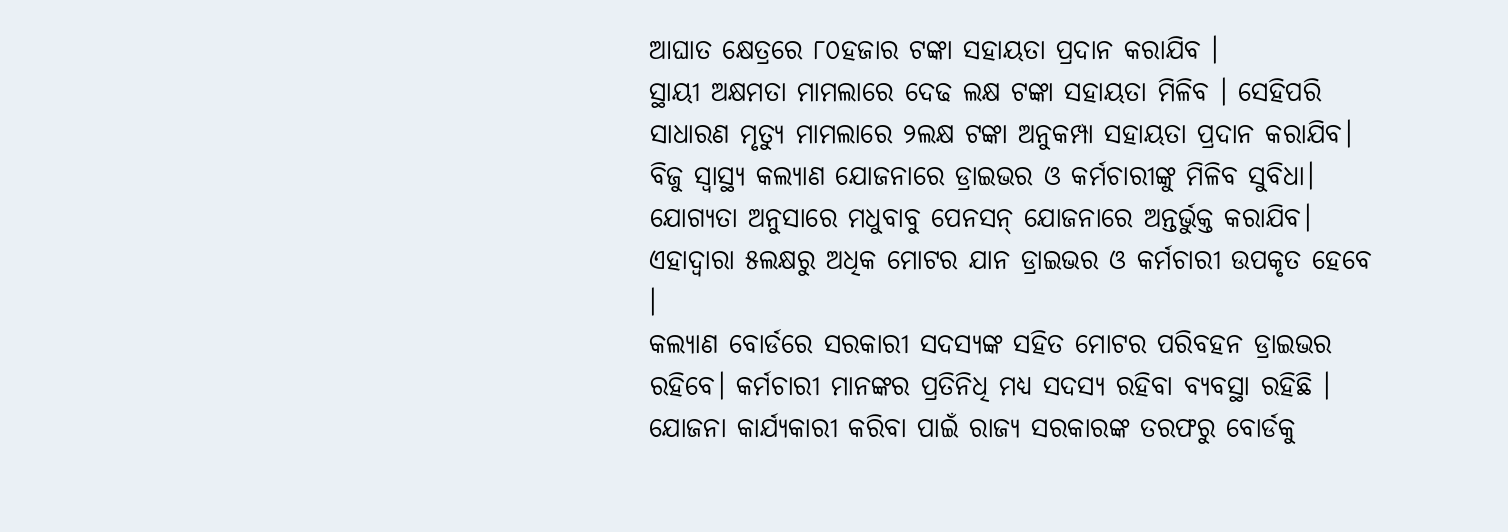ଆଘାତ କ୍ଷେତ୍ରରେ ୮୦ହଜାର ଟଙ୍କା ସହାୟତା ପ୍ରଦାନ କରାଯିବ ।
ସ୍ଥାୟୀ ଅକ୍ଷମତା ମାମଲାରେ ଦେଢ ଲକ୍ଷ ଟଙ୍କା ସହାୟତା ମିଳିବ । ସେହିପରି ସାଧାରଣ ମୃତ୍ୟୁ ମାମଲାରେ ୨ଲକ୍ଷ ଟଙ୍କା ଅନୁକମ୍ପା ସହାୟତା ପ୍ରଦାନ କରାଯିବ। ବିଜୁ ସ୍ବାସ୍ଥ୍ୟ କଲ୍ୟାଣ ଯୋଜନାରେ ଡ୍ରାଇଭର ଓ କର୍ମଚାରୀଙ୍କୁ ମିଳିବ ସୁବିଧା। ଯୋଗ୍ୟତା ଅନୁସାରେ ମଧୁବାବୁ ପେନସନ୍ ଯୋଜନାରେ ଅନ୍ତର୍ଭୁକ୍ତ କରାଯିବ। ଏହାଦ୍ବାରା ୫ଲକ୍ଷରୁ ଅଧିକ ମୋଟର ଯାନ ଡ୍ରାଇଭର ଓ କର୍ମଚାରୀ ଉପକୃତ ହେବେ ।
କଲ୍ୟାଣ ବୋର୍ଡରେ ସରକାରୀ ସଦସ୍ୟଙ୍କ ସହିତ ମୋଟର ପରିବହନ ଡ୍ରାଇଭର ରହିବେ। କର୍ମଚାରୀ ମାନଙ୍କର ପ୍ରତିନିଧି ମଧ୍ୟ ସଦସ୍ୟ ରହିବା ବ୍ୟବସ୍ଥା ରହିଛି । ଯୋଜନା କାର୍ଯ୍ୟକାରୀ କରିବା ପାଇଁ ରାଜ୍ୟ ସରକାରଙ୍କ ତରଫରୁ ବୋର୍ଡକୁ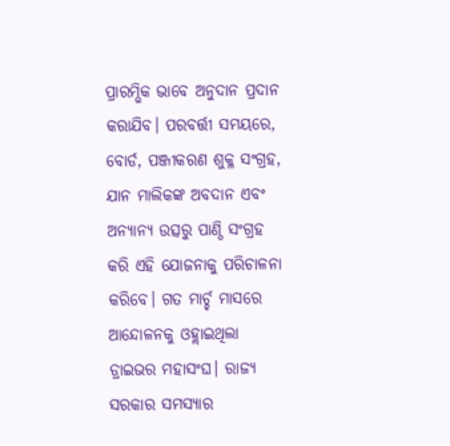ପ୍ରାରମ୍ଭିକ ଭାବେ ଅନୁଦାନ ପ୍ରଦାନ କରାଯିବ। ପରବର୍ତ୍ତୀ ସମୟରେ, ବୋର୍ଡ, ପଞ୍ଜୀକରଣ ଶୁକ୍ଳ ସଂଗ୍ରହ, ଯାନ ମାଲିକଙ୍କ ଅବଦାନ ଏବଂ ଅନ୍ୟାନ୍ୟ ଉତ୍ସରୁ ପାଣ୍ଠି ସଂଗ୍ରହ କରି ଏହି ଯୋଜନାକୁ ପରିଚାଳନା କରିବେ। ଗତ ମାର୍ଚ୍ଚ ମାସରେ ଆନ୍ଦୋଳନକୁ ଓହ୍ଲାଇଥିଲା ଡ୍ରାଇଭର ମହାସଂଘ। ରାଜ୍ୟ ସରକାର ସମସ୍ୟାର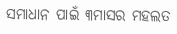ସମାଧାନ ପାଇଁ ୩ମାସର ମହଲତ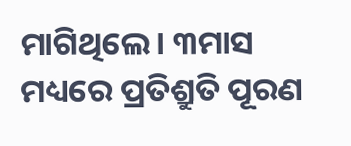ମାଗିଥିଲେ। ୩ମାସ ମଧ୍ୟରେ ପ୍ରତିଶ୍ରୁତି ପୂରଣ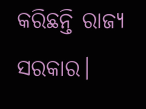କରିଛନ୍ତି ରାଜ୍ୟ ସରକାର।